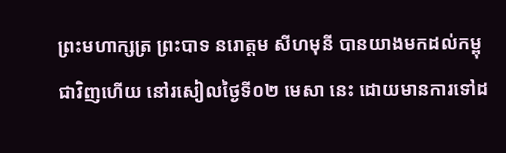ព្រះមហាក្សត្រ ព្រះបាទ នរោត្តម សីហមុនី បានយាងមកដល់កម្ពុជាវិញហើយ នៅរសៀលថ្ងៃទី០២ មេសា នេះ ដោយមានការទៅដ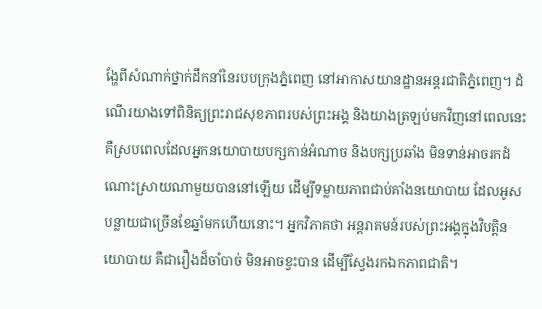ង្ហែពីសំណាក់ថ្នាក់ដឹកនាំនៃរបបក្រុងភ្នំពេញ នៅអាកាសយានដ្ឋានអន្តរជាតិភ្នំពេញ។ ដំណើរយាងទៅពិនិត្យព្រះរាជសុខភាពរបស់ព្រះអង្គ និងយាងត្រឡប់មកវិញនៅពេលនេះ គឺស្របពេលដែលអ្នកនយោបាយបក្សកាន់អំណាច និងបក្សប្រឆាំង មិនទាន់អាចរកដំណោះស្រាយណាមួយបាននៅឡើយ ដើម្បីទម្លាយភាពជាប់គាំងនយោបាយ ដែលអូសបន្លាយជាច្រើនខែឆ្នាំមកហើយនោះ។ អ្នកវិភាគថា អន្តរាគមន៍របស់ព្រះអង្គក្នុងវិបត្តិនយោបាយ គឺជារឿងដ៏ចាំបាច់ មិនអាចខ្វះបាន ដើម្បីស្វែងរកឯកភាពជាតិ។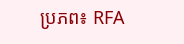ប្រភព៖ RFA